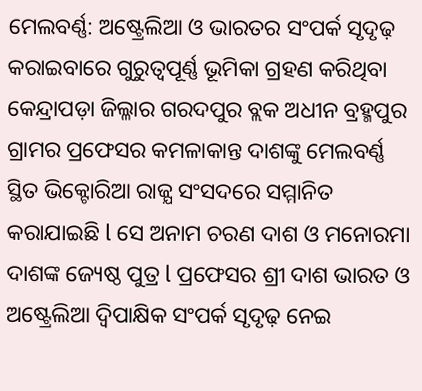ମେଲବର୍ଣ୍ଣ: ଅଷ୍ଟ୍ରେଲିଆ ଓ ଭାରତର ସଂପର୍କ ସୃଦୃଢ଼ କରାଇବାରେ ଗୁରୁତ୍ୱପୂର୍ଣ୍ଣ ଭୂମିକା ଗ୍ରହଣ କରିଥିବା କେନ୍ଦ୍ରାପଡ଼ା ଜିଲ୍ଳାର ଗରଦପୁର ବ୍ଲକ ଅଧୀନ ବ୍ରହ୍ମପୁର ଗ୍ରାମର ପ୍ରଫେସର କମଳାକାନ୍ତ ଦାଶଙ୍କୁ ମେଲବର୍ଣ୍ଣ ସ୍ଥିତ ଭିକ୍ଟୋରିଆ ରାଜ୍ଯ ସଂସଦରେ ସମ୍ମାନିତ କରାଯାଇଛି l ସେ ଅନାମ ଚରଣ ଦାଶ ଓ ମନୋରମା ଦାଶଙ୍କ ଜ୍ୟେଷ୍ଠ ପୁତ୍ର l ପ୍ରଫେସର ଶ୍ରୀ ଦାଶ ଭାରତ ଓ ଅଷ୍ଟ୍ରେଲିଆ ଦ୍ଵିପାକ୍ଷିକ ସଂପର୍କ ସୃଦୃଢ଼ ନେଇ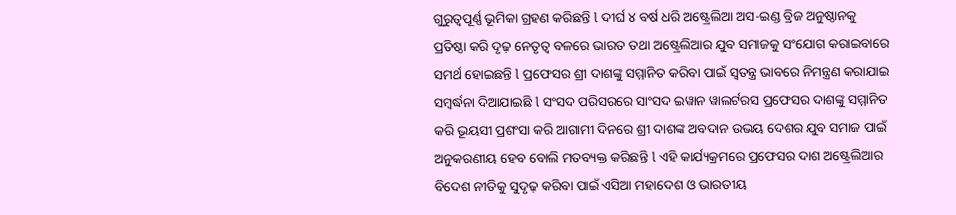ଗୁରୁତ୍ୱପୂର୍ଣ୍ଣ ଭୂମିକା ଗ୍ରହଣ କରିଛନ୍ତି l ଦୀର୍ଘ ୪ ବର୍ଷ ଧରି ଅଷ୍ଟ୍ରେଲିଆ ଅସ-ଇଣ୍ଡ ବ୍ରିଜ ଅନୁଷ୍ଠାନକୁ ପ୍ରତିଷ୍ଠା କରି ଦୃଢ଼ ନେତୃତ୍ଵ ବଳରେ ଭାରତ ତଥା ଅଷ୍ଟ୍ରେଲିଆର ଯୁବ ସମାଜକୁ ସଂଯୋଗ କରାଇବାରେ ସମର୍ଥ ହୋଇଛନ୍ତି l ପ୍ରଫେସର ଶ୍ରୀ ଦାଶଙ୍କୁ ସମ୍ମାନିତ କରିବା ପାଇଁ ସ୍ବତନ୍ତ୍ର ଭାବରେ ନିମନ୍ତ୍ରଣ କରାଯାଇ ସମ୍ବର୍ଦ୍ଧନା ଦିଆଯାଇଛି l ସଂସଦ ପରିସରରେ ସାଂସଦ ଇୱାନ ୱାଲର୍ଟରସ ପ୍ରଫେସର ଦାଶଙ୍କୁ ସମ୍ମାନିତ କରି ଭୂୟସୀ ପ୍ରଶଂସା କରି ଆଗାମୀ ଦିନରେ ଶ୍ରୀ ଦାଶଙ୍କ ଅବଦାନ ଉଭୟ ଦେଶର ଯୁବ ସମାଜ ପାଇଁ ଅନୁକରଣୀୟ ହେବ ବୋଲି ମତବ୍ୟକ୍ତ କରିଛନ୍ତି l ଏହି କାର୍ଯ୍ୟକ୍ରମରେ ପ୍ରଫେସର ଦାଶ ଅଷ୍ଟ୍ରେଲିଆର ବିଦେଶ ନୀତିକୁ ସୁଦୃଢ଼ କରିବା ପାଇଁ ଏସିଆ ମହାଦେଶ ଓ ଭାରତୀୟ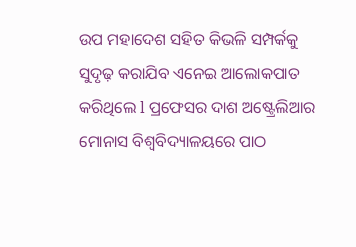ଉପ ମହାଦେଶ ସହିତ କିଭଳି ସମ୍ପର୍କକୁ ସୁଦୃଢ଼ କରାଯିବ ଏନେଇ ଆଲୋକପାତ କରିଥିଲେ l ପ୍ରଫେସର ଦାଶ ଅଷ୍ଟ୍ରେଲିଆର ମୋନାସ ବିଶ୍ଵବିଦ୍ୟାଳୟରେ ପାଠ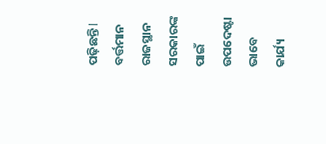ପଢ଼ିଛନ୍ତି l ବର୍ତ୍ତମାନ ରାଜସ୍ଥାନ ସରକାରଙ୍କ ପାଇଁ ଉପଦେଷ୍ଟା ଭାବେ କାର୍ଯ୍ୟ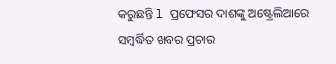କରୁଛନ୍ତି l ପ୍ରଫେସର ଦାଶଙ୍କୁ ଅଷ୍ଟ୍ରେଲିଆରେ ସମ୍ବର୍ଦ୍ଧିତ ଖବର ପ୍ରଚାର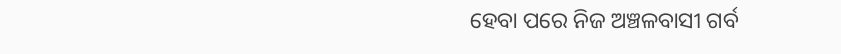ହେବା ପରେ ନିଜ ଅଞ୍ଚଳବାସୀ ଗର୍ବ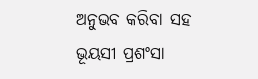ଅନୁଭବ କରିବା ସହ ଭୂୟସୀ ପ୍ରଶଂସା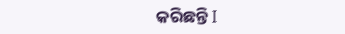କରିଛନ୍ତି I